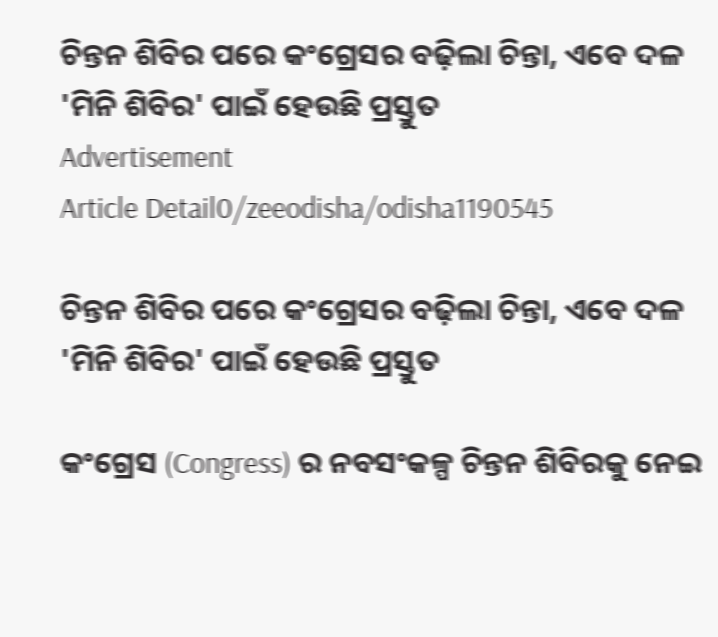ଚିନ୍ତନ ଶିବିର ପରେ କଂଗ୍ରେସର ବଢ଼ିଲା ଚିନ୍ତା, ଏବେ ଦଳ 'ମିନି ଶିବିର' ପାଇଁ ହେଉଛି ପ୍ରସ୍ତୁତ
Advertisement
Article Detail0/zeeodisha/odisha1190545

ଚିନ୍ତନ ଶିବିର ପରେ କଂଗ୍ରେସର ବଢ଼ିଲା ଚିନ୍ତା, ଏବେ ଦଳ 'ମିନି ଶିବିର' ପାଇଁ ହେଉଛି ପ୍ରସ୍ତୁତ

କଂଗ୍ରେସ (Congress) ର ନବସଂକଳ୍ପ ଚିନ୍ତନ ଶିବିରକୁ ନେଇ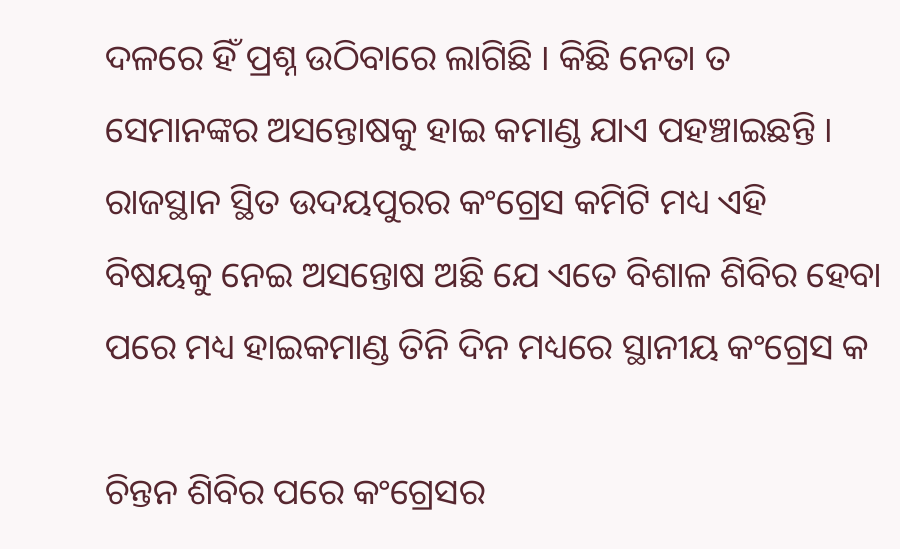ଦଳରେ ହିଁ ପ୍ରଶ୍ନ ଉଠିବାରେ ଲାଗିଛି । କିଛି ନେତା ତ ସେମାନଙ୍କର ଅସନ୍ତୋଷକୁ ହାଇ କମାଣ୍ଡ ଯାଏ ପହଞ୍ଚାଇଛନ୍ତି । ରାଜସ୍ଥାନ ସ୍ଥିତ ଉଦୟପୁରର କଂଗ୍ରେସ କମିଟି ମଧ୍ୟ ଏହି ବିଷୟକୁ ନେଇ ଅସନ୍ତୋଷ ଅଛି ଯେ ଏତେ ବିଶାଳ ଶିବିର ହେବା ପରେ ମଧ୍ୟ ହାଇକମାଣ୍ଡ ତିନି ଦିନ ମଧ୍ୟରେ ସ୍ଥାନୀୟ କଂଗ୍ରେସ କ

ଚିନ୍ତନ ଶିବିର ପରେ କଂଗ୍ରେସର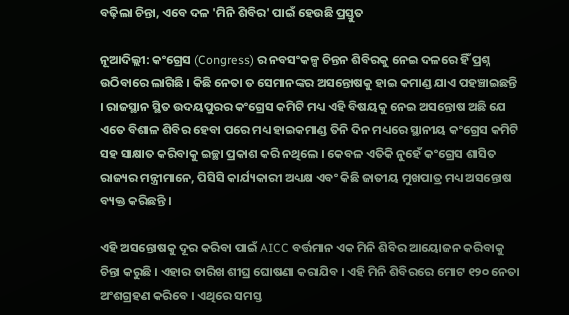ବଢ଼ିଲା ଚିନ୍ତା, ଏବେ ଦଳ 'ମିନି ଶିବିର' ପାଇଁ ହେଉଛି ପ୍ରସ୍ତୁତ

ନୂଆଦିଲ୍ଲୀ: କଂଗ୍ରେସ (Congress) ର ନବସଂକଳ୍ପ ଚିନ୍ତନ ଶିବିରକୁ ନେଇ ଦଳରେ ହିଁ ପ୍ରଶ୍ନ ଉଠିବାରେ ଲାଗିଛି । କିଛି ନେତା ତ ସେମାନଙ୍କର ଅସନ୍ତୋଷକୁ ହାଇ କମାଣ୍ଡ ଯାଏ ପହଞ୍ଚାଇଛନ୍ତି । ରାଜସ୍ଥାନ ସ୍ଥିତ ଉଦୟପୁରର କଂଗ୍ରେସ କମିଟି ମଧ୍ୟ ଏହି ବିଷୟକୁ ନେଇ ଅସନ୍ତୋଷ ଅଛି ଯେ ଏତେ ବିଶାଳ ଶିବିର ହେବା ପରେ ମଧ୍ୟ ହାଇକମାଣ୍ଡ ତିନି ଦିନ ମଧ୍ୟରେ ସ୍ଥାନୀୟ କଂଗ୍ରେସ କମିଟି ସହ ସାକ୍ଷାତ କରିବାକୁ ଇଚ୍ଛା ପ୍ରକାଶ କରି ନଥିଲେ । କେବଳ ଏତିକି ନୁହେଁ କଂଗ୍ରେସ ଶାସିତ ରାଜ୍ୟର ମନ୍ତ୍ରୀମାନେ, ପିସିସି କାର୍ଯ୍ୟକାରୀ ଅଧ୍ୟକ୍ଷ ଏବଂ କିଛି ଜାତୀୟ ମୁଖପାତ୍ର ମଧ୍ୟ ଅସନ୍ତୋଷ ବ୍ୟକ୍ତ କରିଛନ୍ତି ।

ଏହି ଅସନ୍ତୋଷକୁ ଦୂର କରିବା ପାଇଁ AICC ବର୍ତ୍ତମାନ ଏକ ମିନି ଶିବିର ଆୟୋଜନ କରିବାକୁ ଚିନ୍ତା କରୁଛି । ଏହାର ତାରିଖ ଶୀଘ୍ର ଘୋଷଣା କରାଯିବ । ଏହି ମିନି ଶିବିରରେ ମୋଟ ୧୨୦ ନେତା ଅଂଶଗ୍ରହଣ କରିବେ । ଏଥିରେ ସମସ୍ତ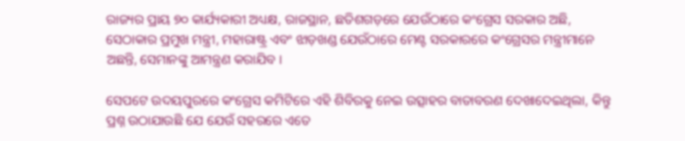ରାଜ୍ୟର ପ୍ରାୟ ୭୦ କାର୍ଯ୍ୟକାରୀ ଅଧ୍ୟକ୍ଷ, ରାଜସ୍ଥାନ, ଛତିଶଗଡ଼ରେ ଯେଉଁଠାରେ କଂଗ୍ରେସ ସରକାର ଅଛି, ସେଠାକାର ପ୍ରମୁଖ ମନ୍ତ୍ରୀ, ମହାରାଷ୍ଟ୍ର ଏବଂ ଝାଡ଼ଖଣ୍ଡ ଯେଉଁଠାରେ ମେଣ୍ଟ ସରକାରରେ କଂଗ୍ରେସର ମନ୍ତ୍ରୀମାନେ ଅଛନ୍ତି, ସେମାନଙ୍କୁ ଆମନ୍ତ୍ରଣ କରାଯିବ ।

ସେପଟେ ଉଦୟପୁରରେ କଂଗ୍ରେସ କମିଟିରେ ଏହି ଶିବିରକୁ ନେଇ ଉତ୍ସାହର ବାତାବରଣ ଦେଖାଦେଇଥିଲା, କିନ୍ତୁ ପ୍ରଶ୍ନ ଉଠାଯାଉଛି ଯେ ଯେଉଁ ସହରରେ ଏତେ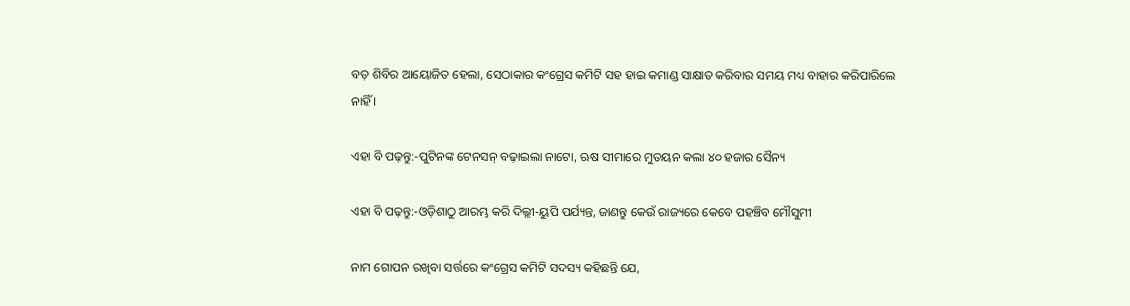ବଡ଼ ଶିବିର ଆୟୋଜିତ ହେଲା, ସେଠାକାର କଂଗ୍ରେସ କମିଟି ସହ ହାଇ କମାଣ୍ଡ ସାକ୍ଷାତ କରିବାର ସମୟ ମଧ୍ୟ ବାହାର କରିପାରିଲେ ନାହିଁ ।

ଏହା ବି ପଢ଼ନ୍ତୁ:-ପୁଟିନଙ୍କ ଟେନସନ୍ ବଢ଼ାଇଲା ନାଟୋ, ଋଷ ସୀମାରେ ମୁତୟନ କଲା ୪୦ ହଜାର ସୈନ୍ୟ

ଏହା ବି ପଢ଼ନ୍ତୁ:-ଓଡ଼ିଶାଠୁ ଆରମ୍ଭ କରି ଦିଲ୍ଲୀ-ୟୁପି ପର୍ଯ୍ୟନ୍ତ, ଜାଣନ୍ତୁ କେଉଁ ରାଜ୍ୟରେ କେବେ ପହଞ୍ଚିବ ମୌସୁମୀ

ନାମ ଗୋପନ ରଖିବା ସର୍ତ୍ତରେ କଂଗ୍ରେସ କମିଟି ସଦସ୍ୟ କହିଛନ୍ତି ଯେ,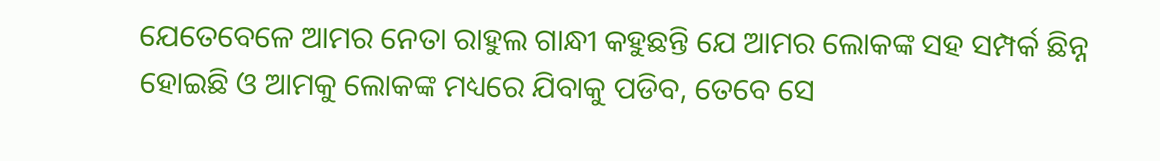ଯେତେବେଳେ ଆମର ନେତା ରାହୁଲ ଗାନ୍ଧୀ କହୁଛନ୍ତି ଯେ ଆମର ଲୋକଙ୍କ ସହ ସମ୍ପର୍କ ଛିନ୍ନ ହୋଇଛି ଓ ଆମକୁ ଲୋକଙ୍କ ମଧ୍ୟରେ ଯିବାକୁ ପଡିବ, ତେବେ ସେ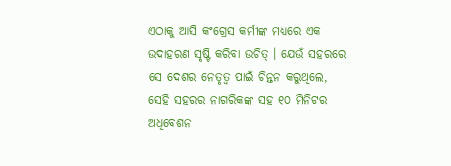ଏଠାକୁ ଆସି କଂଗ୍ରେସ କର୍ମୀଙ୍କ ମଧ୍ୟରେ ଏକ ଉଦାହରଣ ସୃଷ୍ଟି କରିବା ଉଚିତ୍ । ଯେଉଁ ସହରରେ ସେ ଦେଶର ନେତୃତ୍ୱ ପାଇଁ ଚିନ୍ତନ କରୁଥିଲେ, ସେହି ସହରର ନାଗରିକଙ୍କ ସହ ୧୦ ମିନିଟର ଅଧିବେଶନ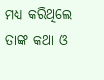ମଧ୍ୟ କରିଥିଲେ ତାଙ୍କ କଥା ଓ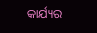କାର୍ଯ୍ୟର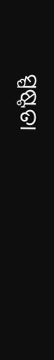ସ୍ପଷ୍ଟତା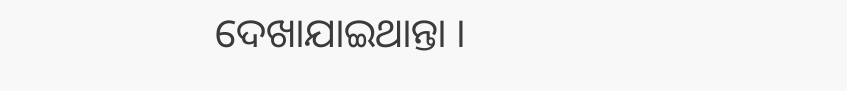ଦେଖାଯାଇଥାନ୍ତା ।